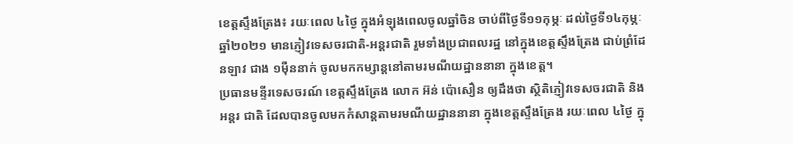ខេត្តស្ទឹងត្រែង៖ រយៈពេល ៤ថ្ងៃ ក្នុងអំឡុងពេលចូលឆ្នាំចិន ចាប់ពីថ្ងៃទី១១កុម្ភៈ ដល់ថ្ងៃទី១៤កុម្ភៈ ឆ្នាំ២០២១ មានភ្ញៀវទេសចរជាតិ-អន្តរជាតិ រួមទាំងប្រជាពលរដ្ឋ នៅក្នុងខេត្តស្ទឹងត្រែង ជាប់ព្រំដែនឡាវ ជាង ១ម៉ឺននាក់ ចូលមកកម្សាន្តនៅតាមរមណីយដ្ឋាននានា ក្នុងខេត្ត។
ប្រធានមន្ទីរទេសចរណ៍ ខេត្តស្ទឹងត្រែង លោក អ៊ន់ ប៉ោសឿន ឲ្យដឹងថា ស្ថិតិភ្ញៀវទេសចរជាតិ និងអន្តរ ជាតិ ដែលបានចូលមកកំសាន្តតាមរមណីយដ្ឋាននានា ក្នុងខេត្តស្ទឹងត្រែង រយៈពេល ៤ថ្ងៃ ក្នុ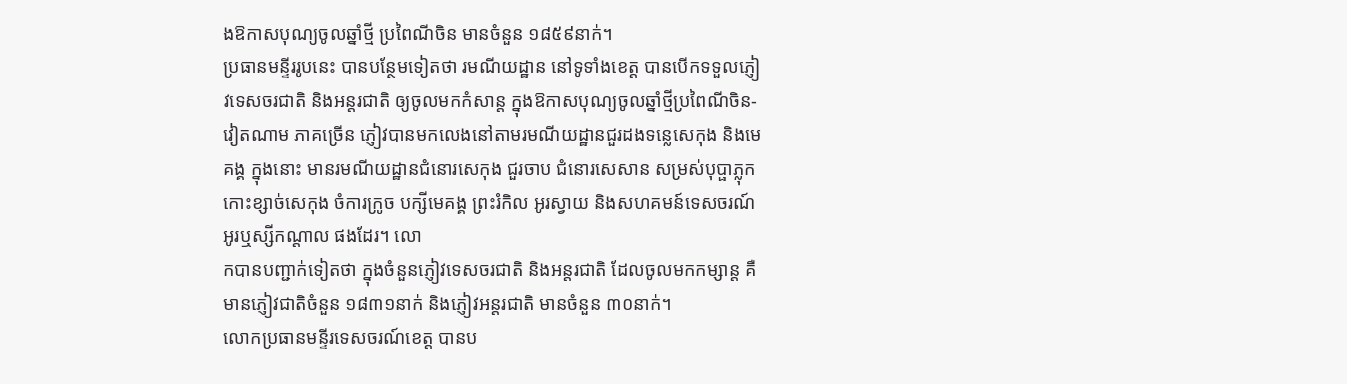ងឱកាសបុណ្យចូលឆ្នាំថ្មី ប្រពៃណីចិន មានចំនួន ១៨៥៩នាក់។
ប្រធានមន្ទីររូបនេះ បានបន្ថែមទៀតថា រមណីយដ្ឋាន នៅទូទាំងខេត្ត បានបើកទទួលភ្ញៀវទេសចរជាតិ និងអន្តរជាតិ ឲ្យចូលមកកំសាន្ត ក្នុងឱកាសបុណ្យចូលឆ្នាំថ្មីប្រពៃណីចិន-វៀតណាម ភាគច្រើន ភ្ញៀវបានមកលេងនៅតាមរមណីយដ្ឋានជួរដងទន្លេសេកុង និងមេគង្គ ក្នុងនោះ មានរមណីយដ្ឋានជំនោរសេកុង ជួរចាប ជំនោរសេសាន សម្រស់បុប្ផាភ្លុក កោះខ្សាច់សេកុង ចំការក្រូច បក្សីមេគង្គ ព្រះរំកិល អូរស្វាយ និងសហគមន៍ទេសចរណ៍ អូរឬស្សីកណ្តាល ផងដែរ។ លោ
កបានបញ្ជាក់ទៀតថា ក្នុងចំនួនភ្ញៀវទេសចរជាតិ និងអន្តរជាតិ ដែលចូលមកកម្សាន្ត គឺមានភ្ញៀវជាតិចំនួន ១៨៣១នាក់ និងភ្ញៀវអន្តរជាតិ មានចំនួន ៣០នាក់។
លោកប្រធានមន្ទីរទេសចរណ៍ខេត្ត បានប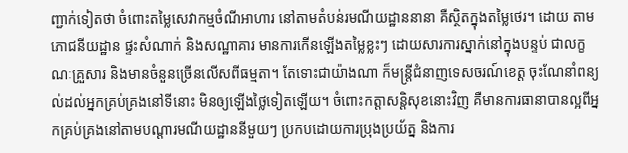ញ្ជាក់ទៀតថា ចំពោះតម្លៃសេវាកម្មចំណីអាហារ នៅតាមតំបន់រមណីយដ្ឋាននានា គឺស្ថិតក្នុងតម្លៃថេរ។ ដោយ តាមភោជនីយដ្ឋាន ផ្ទះសំណាក់ និងសណ្ឋាគារ មានការកើនឡើងតម្លៃខ្លះៗ ដោយសារការស្នាក់នៅក្នុងបន្ទប់ ជាលក្ខណៈគ្រួសារ និងមានចំនួនច្រើនលើសពីធម្មតា។ តែទោះជាយ៉ាងណា ក៏មន្ត្រីជំនាញទេសចរណ៍ខេត្ត ចុះណែនាំពន្យល់ដល់អ្នកគ្រប់គ្រងនៅទីនោះ មិនឲ្យឡើងថ្លៃទៀតឡើយ។ ចំពោះកត្តាសន្តិសុខនោះវិញ គឺមានការធានាបានល្អពីអ្នកគ្រប់គ្រងនៅតាមបណ្តារមណីយដ្ឋាននីមួយៗ ប្រកបដោយការប្រុងប្រយ័ត្ន និងការ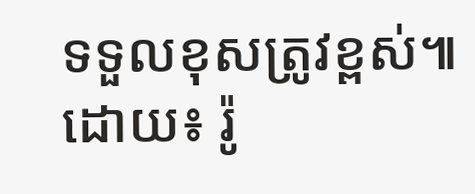ទទួលខុសត្រូវខ្ពស់៕ ដោយ៖ រ៉ូ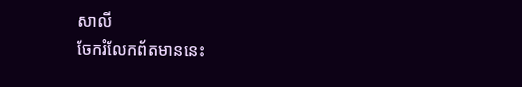សាលី
ចែករំលែកព័តមាននេះ